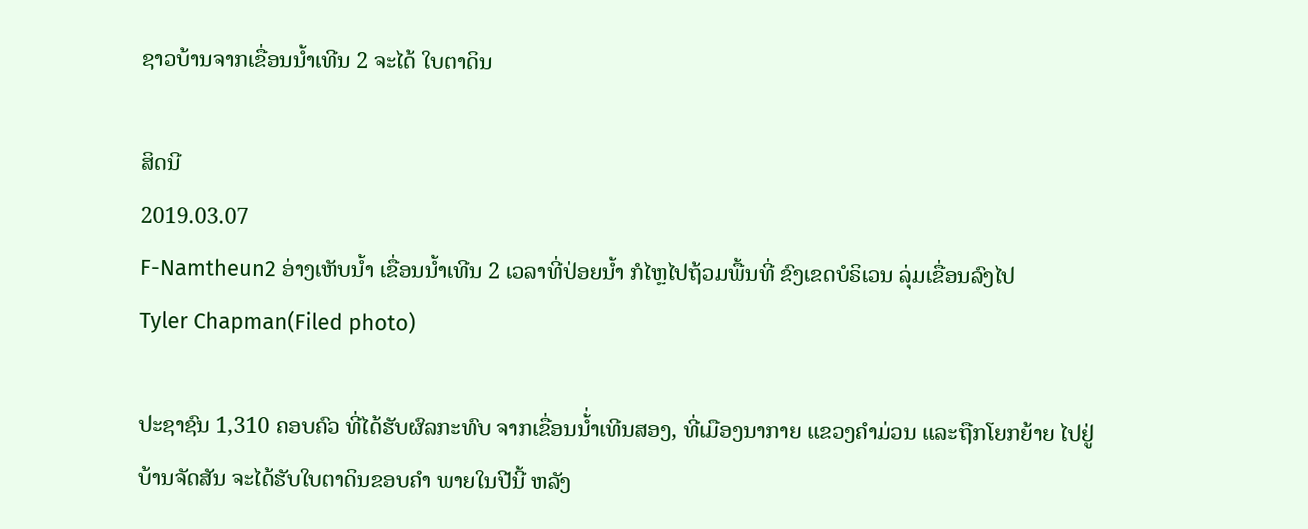ຊາວບ້ານຈາກເຂື່ອນນໍ້າເທີນ 2 ຈະໄດ້ ໃບຕາດິນ

ສິດນີ
2019.03.07
F-Namtheun2 ອ່າງເຫັບນໍ້າ ເຂື່ອນນໍ້າເທີນ 2 ເວລາທີ່ປ່ອຍນໍ້າ ກໍໄຫຼໄປຖ້ວມພື້ນທີ່ ຂົງເຂດບໍຣິເວນ ລຸ່ມເຂື່ອນລົງໄປ
Tyler Chapman(Filed photo)

ປະຊາຊົນ 1,310 ຄອບຄົວ ທີ່ໄດ້ຮັບຜົລກະທົບ ຈາກເຂື່ອນນ້່ຳເທີນສອງ, ທີ່ເມືອງນາກາຍ ແຂວງຄຳມ່ວນ ແລະຖືກໂຍກຍ້າຍ ໄປຢູ່ ບ້ານຈັດສັນ ຈະໄດ້ຮັບໃບຕາດິນຂອບຄຳ ພາຍໃນປີນີ້ ຫລັງ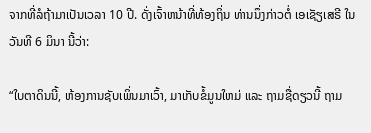ຈາກທີ່ລໍຖ້າມາເປັນເວລາ 10 ປີ. ດັ່ງເຈົ້າຫນ້າທີ່ທ້ອງຖິ່ນ ທ່ານນຶ່ງກ່າວຕໍ່ ເອເຊັຽເສຣີ ໃນວັນທີ 6 ມິນາ ນີ້ວ່າ:

“ໃບຕາດິນນີ້, ຫ້ອງການຊັບເພິ່ນມາເວົ້າ, ມາເກັບຂໍ້ມູນໃຫມ່ ແລະ ຖາມຊື່ດຽວນີ້ ຖາມ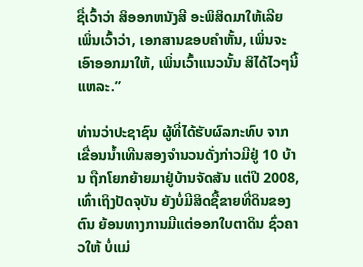ຊື່ເວົ້າວ່າ ສິອອກຫນັງສີ ອະພິສິດມາໃຫ້ເລີຍ ເພິ່ນເວົ້າວ່າ, ເອກສານຂອບຄຳຫັ້ນ, ເພິ່ນຈະເອົາອອກມາໃຫ້, ເພິ່ນເວົ້າແນວນັ້ນ ສິໄດ້ໄວໆນີ້ແຫລະ.”

ທ່ານວ່າປະຊາຊົນ ຜູ້ທີ່ໄດ້ຮັບຜົລກະທົບ ຈາກເຂື່ອນນ້ຳເທີນສອງຈຳນວນດັ່ງກ່າວມີຢູ່ 10 ບ້ານ ຖືກໂຍກຍ້າຍມາຢູ່ບ້ານຈັດສັນ ແຕ່ປີ 2008, ເທົ່າເຖິງປັດຈຸບັນ ຍັງບໍ່ມີສິດຊື້ຂາຍທີ່ດິນຂອງຕົນ ຍ້ອນທາງການມີແຕ່ອອກໃບຕາດິນ ຊົ່ວຄາວໃຫ້ ບໍ່ແມ່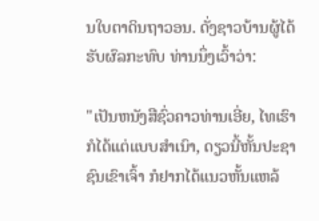ນໃບຕາດິນຖາວອນ. ດັ່ງຊາວບ້ານຜູ້ໄດ້ຮັບຜົລກະທົບ ທ່ານນຶ່ງເວົ້າວ່າ:

"ເປັນຫນັງສືຊົ່ວຄາວທ່ານເອີ່ຍ, ໄທເຮົາກໍໄດ້ແຕ່ແບບສຳເນົາ, ດຽວນີ້ຫັ້ນປະຊາຊົນເຂົາເຈົ້າ ກໍຢາກໄດ້ແນວຫັ້ນແຫລ້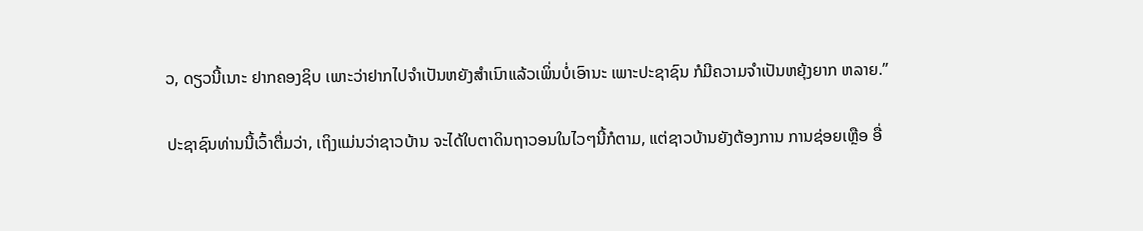ວ, ດຽວນີ້ເນາະ ຢາກຄອງຊິບ ເພາະວ່າຢາກໄປຈຳເປັນຫຍັງສຳເນົາແລ້ວເພິ່ນບໍ່ເອົານະ ເພາະປະຊາຊົນ ກໍມີຄວາມຈຳເປັນຫຍຸ້ງຍາກ ຫລາຍ.”

ປະຊາຊົນທ່ານນີ້ເວົ້າຕື່ມວ່າ, ເຖິງແມ່ນວ່າຊາວບ້ານ ຈະໄດ້ໃບຕາດິນຖາວອນໃນໄວໆນີ້ກໍຕາມ, ແຕ່ຊາວບ້ານຍັງຕ້ອງການ ການຊ່ອຍເຫຼືອ ອື່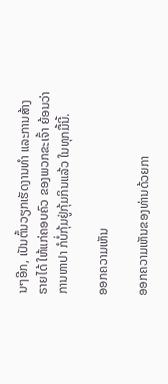ນໆອີກ, ເປັນຕົ້ນວຽກເຮັດງານທຳ ແລະການສ້າງຣາຍໄດ້ ໃຫ້ແກ່ຄອບຄົວ ຂອງພວກຂະເຈົ້າ ຍ້ອນວ່າ ການຫາປາ ກໍບໍ່ກຸ້ມຢູ່ກຸ້ມກິນແລ້ວ ໃນທຸກມື້ນີ້.

ອອກຄວາມເຫັນ

ອອກຄວາມເຫັນຂອງທ່ານດ້ວຍກາ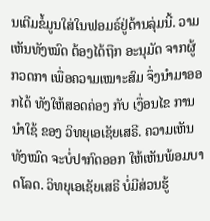ນເຕີມຂໍ້ມູນໃສ່ໃນຟອມຣ໌ຢູ່ດ້ານລຸ່ມນີ້. ວາມເຫັນທັງໝົດ ຕ້ອງໄດ້ຖືກ ອະນຸມັດ ຈາກຜູ້ ກວດກາ ເພື່ອຄວາມເໝາະສົມ ຈຶ່ງນໍາມາອອກໄດ້ ທັງໃຫ້ສອດຄ່ອງ ກັບ ເງື່ອນໄຂ ການນຳໃຊ້ ຂອງ ວິທຍຸເອເຊັຍເສຣີ. ຄວາມເຫັນທັງໝົດ ຈະບໍ່ປາກົດອອກ ໃຫ້ເຫັນພ້ອມບາດໂລດ. ວິທຍຸເອເຊັຍເສຣີ ບໍ່ມີສ່ວນຮູ້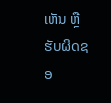ເຫັນ ຫຼືຮັບຜິດຊອ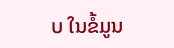ບ ໃນຂໍ້ມູນ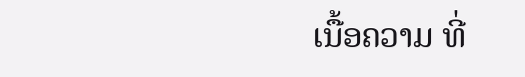ເນື້ອຄວາມ ທີ່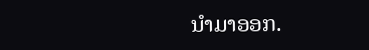ນໍາມາອອກ.